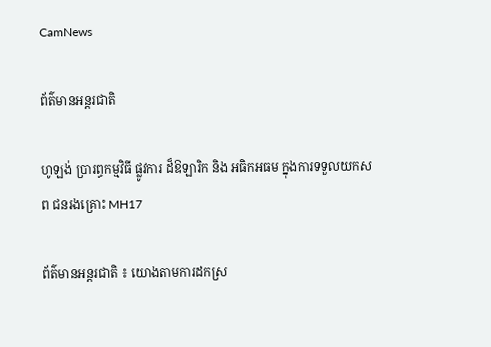CamNews

ព័ត៌មានអន្តរជាតិ

ហូឡង់ ប្រារព្ធកម្មវិធី ផ្លូវការ ដ៏ឱឡារិក និង អធិកអធម ក្នុងការទទួលយកសព ជនរងគ្រោះ MH17

ព័ត៌មានអន្តរជាតិ ៖ យោងតាមការដកស្រ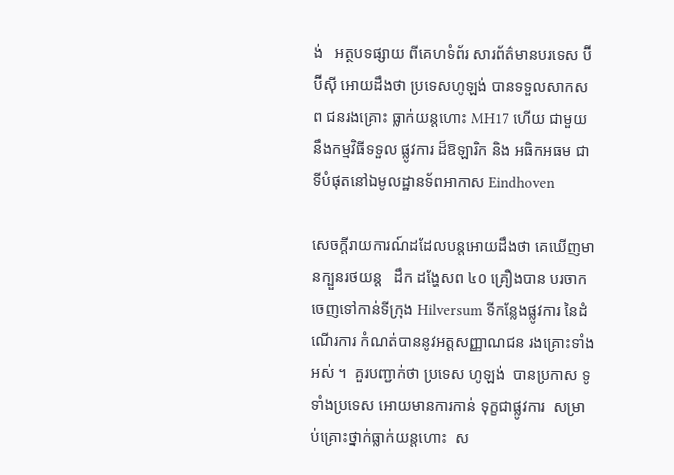ង់   អត្ថបទផ្សាយ ពីគេហទំព័រ សារព័ត៌មានបរទេស ប៊ីប៊ីស៊ី អោយដឹងថា ប្រទេសហូឡង់ បានទទួលសាកសព ជនរងគ្រោះ ធ្លាក់យន្តហោះ MH17 ហើយ ជាមួយ នឹងកម្មវិធីទទួល ផ្លូវការ ដ៏ឱឡារិក និង អធិកអធម ជាទីបំផុតនៅឯមូលដ្ឋានទ័ពអាកាស Eindhoven

សេចក្តីរាយការណ៍ដដែលបន្តអោយដឹងថា គេឃើញមានក្បួនរថយន្ត   ដឹក ដង្ហែសព ៤០ គ្រឿងបាន បរចាកចេញទៅកាន់ទីក្រុង Hilversum ទីកន្លែងផ្លូវការ នៃដំណើរការ កំណត់បាននូវអត្តសញ្ញាណជន រងគ្រោះទាំងអស់ ។  គួរបញ្ជាក់ថា ប្រទេស ហូឡង់  បានប្រកាស ទូទាំងប្រទេស អោយមានការកាន់ ទុក្ខជាផ្លូវការ  សម្រាប់គ្រោះថ្នាក់ធ្លាក់យន្តហោះ  ស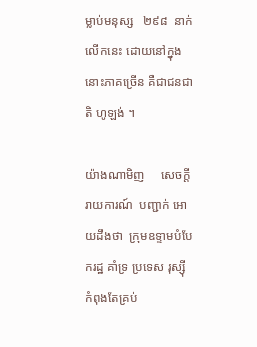ម្លាប់មនុស្ស   ២៩៨  នាក់លើកនេះ ដោយនៅក្នុង នោះភាគច្រើន គឺជាជនជាតិ ហូឡង់ ។

យ៉ាងណាមិញ     សេចក្តីរាយការណ៍  បញ្ជាក់ អោយដឹងថា  ក្រុមឧទ្ទាមបំបែករដ្ឋ គាំទ្រ ប្រទេស រុស្ស៊ី កំពុងតែគ្រប់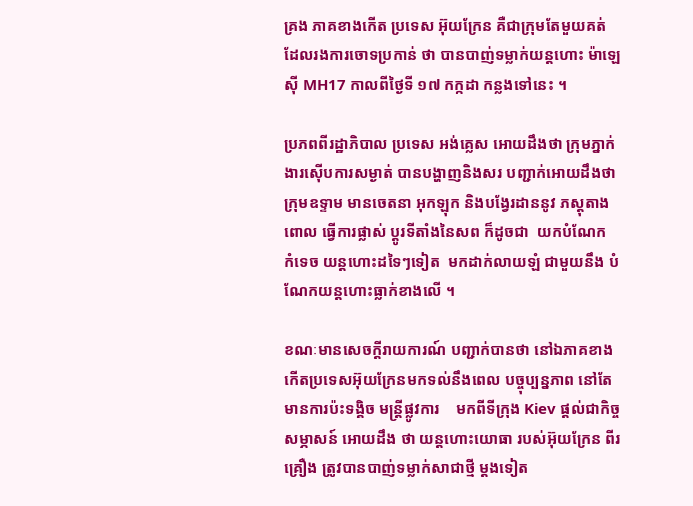គ្រង ភាគខាងកើត ប្រទេស អ៊ុយក្រែន គឺជាក្រុមតែមួយគត់ ដែលរងការចោទប្រកាន់ ថា បានបាញ់ទម្លាក់យន្តហោះ ម៉ាឡេស៊ី MH17 កាលពីថ្ងៃទី ១៧ កក្កដា កន្លងទៅនេះ ។

ប្រភពពីរដ្ឋាភិបាល ប្រទេស អង់គ្លេស អោយដឹងថា ក្រុមភ្នាក់ងារស៊ើបការសម្ងាត់ បានបង្ហាញនិងសរ បញ្ជាក់អោយដឹងថា ក្រុមឧទ្ទាម មានចេតនា អុកឡុក និងបង្វែរដាននូវ ភស្តុតាង  ពោល ធ្វើការផ្លាស់ ប្តូរទីតាំងនៃសព ក៏ដូចជា  យកបំណែក  កំទេច យន្តហោះដទៃៗទៀត  មកដាក់លាយឡំ ជាមួយនឹង បំណែកយន្តហោះធ្លាក់ខាងលើ ។

ខណៈមានសេចក្តីរាយការណ៍ បញ្ជាក់បានថា នៅឯភាគខាងកើតប្រទេសអ៊ុយក្រែនមកទល់នឹងពេល បច្ចុប្បន្នភាព នៅតែមានការប៉ះទង្គិច មន្រ្តីផ្លូវការ    មកពីទីក្រុង Kiev ផ្តល់ជាកិច្ចសម្ភាសន៍ អោយដឹង ថា យន្តហោះយោធា របស់អ៊ុយក្រែន ពីរគ្រឿង ត្រូវបានបាញ់ទម្លាក់សាជាថ្មី ម្តងទៀត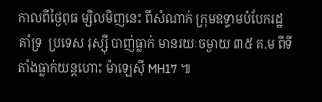កាលពីថ្ងៃពុធ ម្សិលមិញនេះ ពីសំណាក់ ក្រុមឧទ្ទាមបំបែករដ្ឋ  គាំទ្រ  ប្រទេស រុស្ស៊ី បាញ់ធ្លាក់ មានរយៈចម្ងាយ ៣៥ គ.ម ពីទីតាំងធ្លាក់យន្តហោះ ម៉ាឡេស៊ី MH17 ៕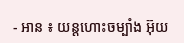- អាន ៖ យន្តហោះចម្បាំង អ៊ុយ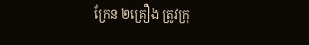ក្រែន ២គ្រឿង ត្រូវក្រុ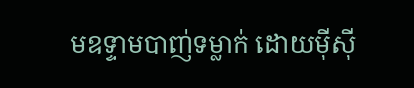មឧទ្ទាមបាញ់ទម្លាក់ ដោយម៉ីស៊ី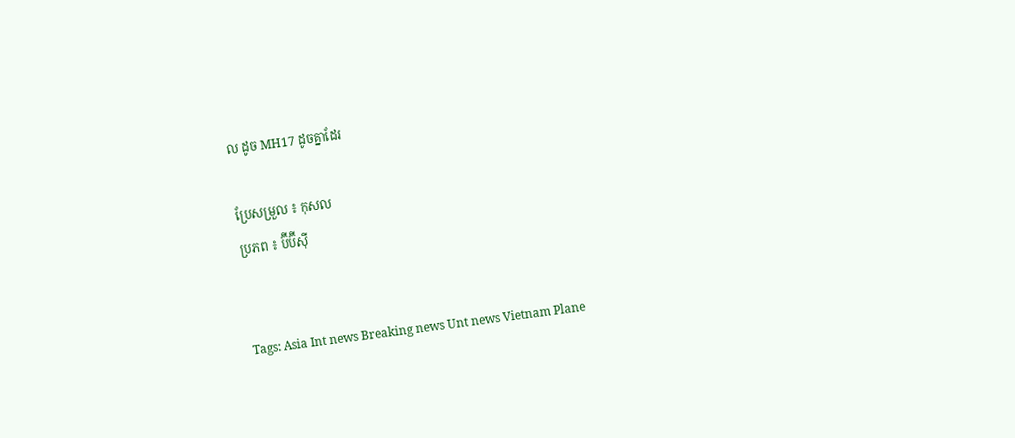ល ដូច MH17 ដូចគ្នាដែរ

ប្រែសម្រួល ៖ កុសល
ប្រភព ៖ ប៊ីប៊ីស៊ី


Tags: Asia Int news Breaking news Unt news Vietnam Plane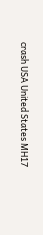crash USA United States MH17